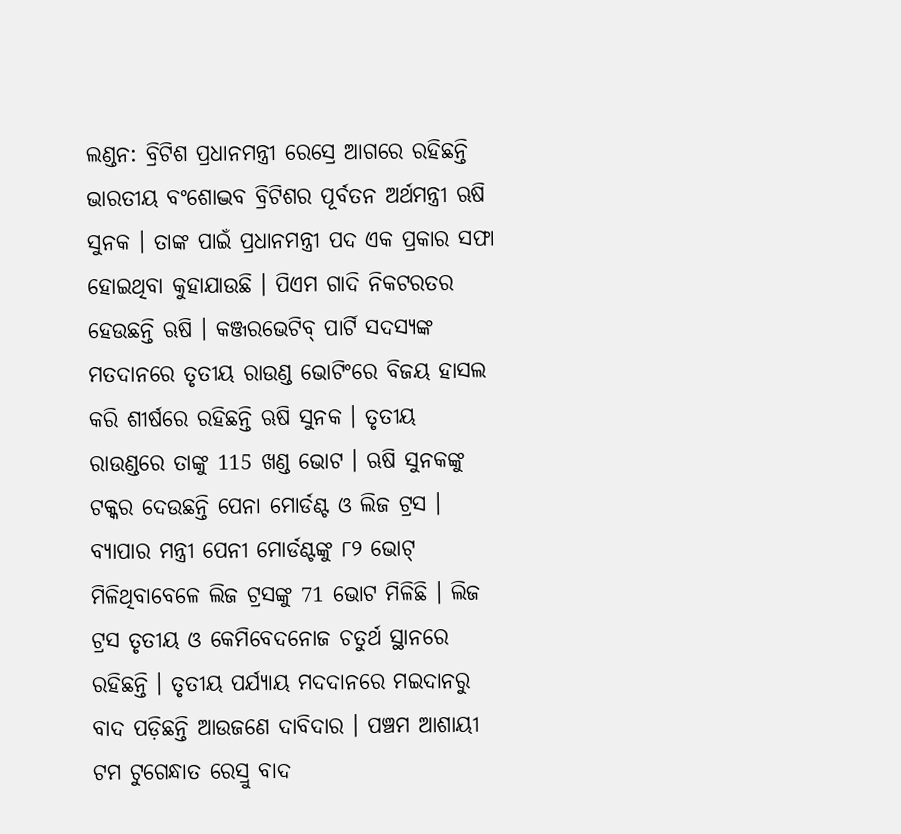ଲଣ୍ଡନ: ବ୍ରିଟିଶ ପ୍ରଧାନମନ୍ତ୍ରୀ ରେସ୍ରେ ଆଗରେ ରହିଛନ୍ତି ଭାରତୀୟ ବଂଶୋଦ୍ଭବ ବ୍ରିଟିଶର ପୂର୍ବତନ ଅର୍ଥମନ୍ତ୍ରୀ ଋଷି ସୁନକ । ତାଙ୍କ ପାଇଁ ପ୍ରଧାନମନ୍ତ୍ରୀ ପଦ ଏକ ପ୍ରକାର ସଫା ହୋଇଥିବା କୁହାଯାଉଛି । ପିଏମ ଗାଦି ନିକଟରତର ହେଉଛନ୍ତି ଋଷି । କଞ୍ଜରଭେଟିବ୍ ପାର୍ଟି ସଦସ୍ୟଙ୍କ ମତଦାନରେ ତୃତୀୟ ରାଉଣ୍ଡ ଭୋଟିଂରେ ବିଜୟ ହାସଲ କରି ଶୀର୍ଷରେ ରହିଛନ୍ତି ଋଷି ସୁନକ । ତୃତୀୟ ରାଉଣ୍ଡରେ ତାଙ୍କୁ 115 ଖଣ୍ଡ ଭୋଟ । ଋଷି ସୁନକଙ୍କୁ ଟକ୍କର ଦେଉଛନ୍ତି ପେନା ମୋର୍ଡଣ୍ଟ ଓ ଲିଜ ଟ୍ରସ ।
ବ୍ୟାପାର ମନ୍ତ୍ରୀ ପେନୀ ମୋର୍ଡଣ୍ଟଙ୍କୁ ୮୨ ଭୋଟ୍ ମିଳିଥିବାବେଳେ ଲିଜ ଟ୍ରସଙ୍କୁ 71 ଭୋଟ ମିଳିଛି । ଲିଜ ଟ୍ରସ ତୃତୀୟ ଓ କେମିବେଦନୋଜ ଚତୁର୍ଥ ସ୍ଥାନରେ ରହିଛନ୍ତି । ତୃତୀୟ ପର୍ଯ୍ୟାୟ ମଦଦାନରେ ମଇଦାନରୁ ବାଦ ପଡ଼ିଛନ୍ତି ଆଉଜଣେ ଦାବିଦାର । ପଞ୍ଚମ ଆଶାୟୀ ଟମ ଟୁଗେନ୍ଧାତ ରେସ୍ରୁ ବାଦ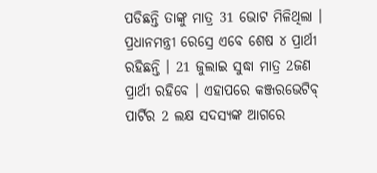ପଡିଛନ୍ତି ତାଙ୍କୁ ମାତ୍ର 31 ଭୋଟ ମିଳିଥିଲା । ପ୍ରଧାନମନ୍ତ୍ରୀ ରେସ୍ରେ ଏବେ ଶେଷ ୪ ପ୍ରାର୍ଥୀ ରହିଛନ୍ତି । 21 ଜୁଲାଇ ସୁଦ୍ଧା ମାତ୍ର 2ଜଣ ପ୍ରାର୍ଥୀ ରହିବେ । ଏହାପରେ କଞ୍ଜରଭେଟିବ୍ ପାର୍ଟିର 2 ଲକ୍ଷ ସଦସ୍ୟଙ୍କ ଆଗରେ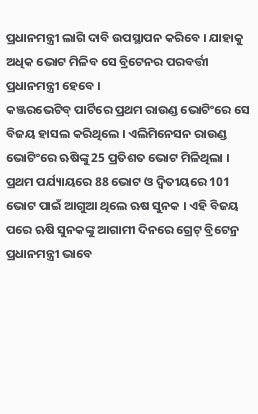ପ୍ରଧାନମନ୍ତ୍ରୀ ଲାଗି ଦାବି ଉପସ୍ଥାପନ କରିବେ । ଯାହାକୁ ଅଧିକ ଭୋଟ ମିଳିବ ସେ ବ୍ରିଟେନର ପରବର୍ତ୍ତୀ ପ୍ରଧାନମନ୍ତ୍ରୀ ହେବେ ।
କଞ୍ଜରଭେଟିବ୍ ପାର୍ଟିରେ ପ୍ରଥମ ରାଉଣ୍ଡ ଭୋଟିଂରେ ସେ ବିଜୟ ହାସଲ କରିଥିଲେ । ଏଲିମିନେସନ ରାଉଣ୍ଡ ଭୋଟିଂରେ ଋଷିଙ୍କୁ 25 ପ୍ରତିଶତ ଭୋଟ ମିଳିଥିଲା । ପ୍ରଥମ ପର୍ଯ୍ୟାୟରେ 88 ଭୋଟ ଓ ଦ୍ବିତୀୟରେ 101 ଭୋଟ ପାଇଁ ଆଗୁଆ ଥିଲେ ଋଷ ସୁନକ । ଏହି ବିଜୟ ପରେ ଋଷି ସୁନକଙ୍କୁ ଆଗାମୀ ଦିନରେ ଗ୍ରେଟ୍ ବ୍ରିଟେନ୍ର ପ୍ରଧାନମନ୍ତ୍ରୀ ଭାବେ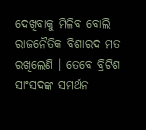ଦେଖିବାକୁ ମିଳିବ ବୋଲି ରାଜନୈତିକ ବିଶାରଦ ମତ ରଖିଲେଣି । ତେବେ ବ୍ରିଟିଶ ସାଂସଦଙ୍କ ସମର୍ଥନ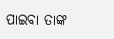ପାଇବା ତାଙ୍କ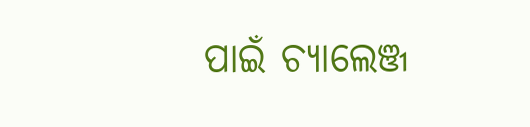ପାଇଁ ଚ୍ୟାଲେଞ୍ଜ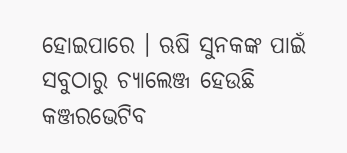ହୋଇପାରେ । ଋଷି ସୁନକଙ୍କ ପାଇଁ ସବୁଠାରୁ ଚ୍ୟାଲେଞ୍ଜ ହେଉଛି କଞ୍ଜରଭେଟିବ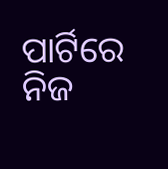ପାର୍ଟିରେ ନିଜ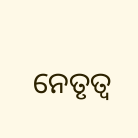ନେତୃତ୍ବ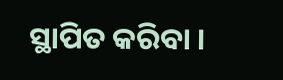ସ୍ଥାପିତ କରିବା ।